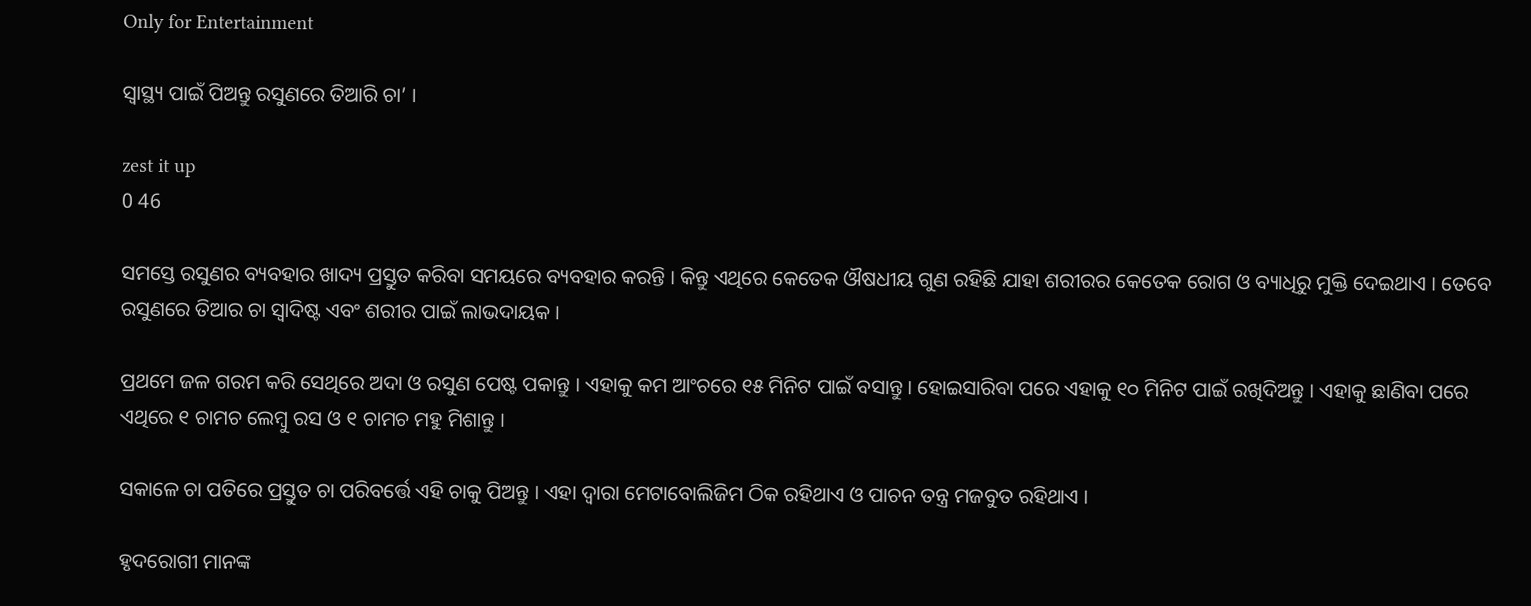Only for Entertainment

ସ୍ୱାସ୍ଥ୍ୟ ପାଇଁ ପିଅନ୍ତୁ ରସୁଣରେ ତିଆରି ଚା’ ।

zest it up
0 46

ସମସ୍ତେ ରସୁଣର ବ୍ୟବହାର ଖାଦ୍ୟ ପ୍ରସ୍ତୁତ କରିବା ସମୟରେ ବ୍ୟବହାର କରନ୍ତି । କିନ୍ତୁ ଏଥିରେ କେତେକ ଔଷଧୀୟ ଗୁଣ ରହିଛି ଯାହା ଶରୀରର କେତେକ ରୋଗ ଓ ବ୍ୟାଧିରୁ ମୁକ୍ତି ଦେଇଥାଏ । ତେବେ ରସୁଣରେ ତିଆର ଚା ସ୍ୱାଦିଷ୍ଟ ଏବଂ ଶରୀର ପାଇଁ ଲାଭଦାୟକ ।

ପ୍ରଥମେ ଜଳ ଗରମ କରି ସେଥିରେ ଅଦା ଓ ରସୁଣ ପେଷ୍ଟ ପକାନ୍ତୁ । ଏହାକୁ କମ ଆଂଚରେ ୧୫ ମିନିଟ ପାଇଁ ବସାନ୍ତୁ । ହୋଇସାରିବା ପରେ ଏହାକୁ ୧୦ ମିନିଟ ପାଇଁ ରଖିଦିଅନ୍ତୁ । ଏହାକୁ ଛାଣିବା ପରେ ଏଥିରେ ୧ ଚାମଚ ଲେମ୍ବୁ ରସ ଓ ୧ ଚାମଚ ମହୁ ମିଶାନ୍ତୁ ।

ସକାଳେ ଚା ପତିରେ ପ୍ରସ୍ତୁତ ଚା ପରିବର୍ତ୍ତେ ଏହି ଚାକୁ ପିଅନ୍ତୁ । ଏହା ଦ୍ୱାରା ମେଟାବୋଲିଜିମ ଠିକ ରହିଥାଏ ଓ ପାଚନ ତନ୍ତ୍ର ମଜବୁତ ରହିଥାଏ ।

ହୃଦରୋଗୀ ମାନଙ୍କ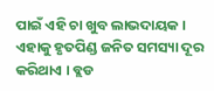ପାଇଁ ଏହି ଚା ଖୁବ ଲାଭଦାୟକ । ଏହାକୁ ହୃତପିଣ୍ଡ ଜନିତ ସମସ୍ୟା ଦୂର କରିଥାଏ । ବ୍ଲଡ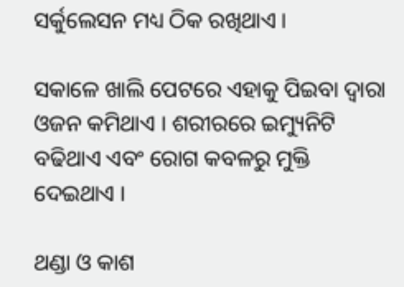ସର୍କୁଲେସନ ମଧ୍ୟ ଠିକ ରଖିଥାଏ ।

ସକାଳେ ଖାଲି ପେଟରେ ଏହାକୁ ପିଇବା ଦ୍ୱାରା ଓଜନ କମିଥାଏ । ଶରୀରରେ ଇମ୍ୟୁନିଟି ବଢିଥାଏ ଏବଂ ରୋଗ କବଳରୁ ମୁକ୍ତି ଦେଇଥାଏ ।

ଥଣ୍ଡା ଓ କାଶ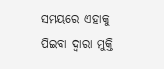ସମୟରେ ଏହାକୁ ପିଇବା ଦ୍ୱାରା ମୁକ୍ତି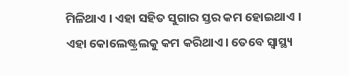ମିଳିଥାଏ । ଏହା ସହିତ ସୁଗାର ସ୍ତର କମ ହୋଇଥାଏ ।
ଏହା କୋଲେଷ୍ଟ୍ରଲକୁ କମ କରିଥାଏ । ତେବେ ସ୍ୱାସ୍ଥ୍ୟ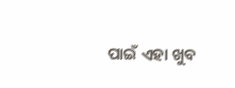ପାଇଁ ଏହା ଖୁବ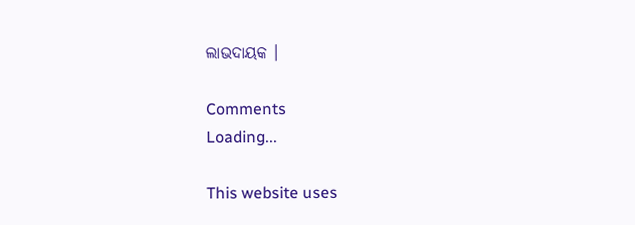ଲାଭଦାୟକ ।

Comments
Loading...

This website uses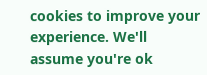cookies to improve your experience. We'll assume you're ok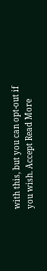with this, but you can opt-out if you wish. Accept Read More